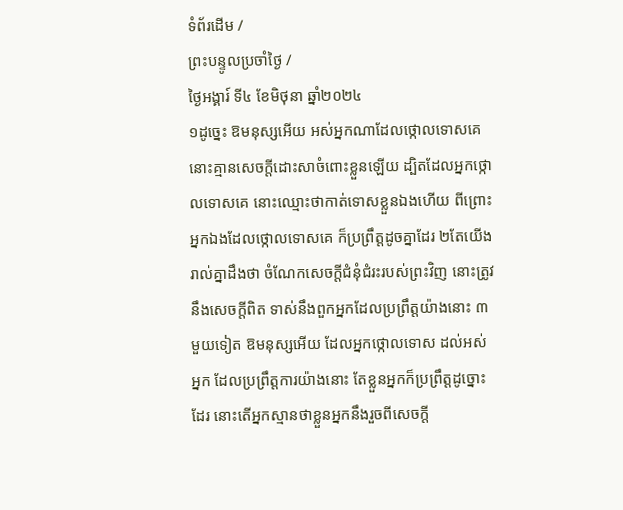ទំព័រដើម /
ព្រះបន្ទូលប្រចាំថ្ងៃ /
ថ្ងៃអង្គារ៍ ទី៤ ខែមិថុនា ឆ្នាំ២០២៤
១ដូច្នេះ ឱមនុស្សអើយ អស់អ្នកណាដែលថ្កោលទោសគេ នោះគ្មានសេចក្ដីដោះសាចំពោះខ្លួនឡើយ ដ្បិតដែលអ្នកថ្កោលទោសគេ នោះឈ្មោះថាកាត់ទោសខ្លួនឯងហើយ ពីព្រោះអ្នកឯងដែលថ្កោលទោសគេ ក៏ប្រព្រឹត្តដូចគ្នាដែរ ២តែយើងរាល់គ្នាដឹងថា ចំណែកសេចក្ដីជំនុំជំរះរបស់ព្រះវិញ នោះត្រូវនឹងសេចក្ដីពិត ទាស់នឹងពួកអ្នកដែលប្រព្រឹត្តយ៉ាងនោះ ៣មួយទៀត ឱមនុស្សអើយ ដែលអ្នកថ្កោលទោស ដល់អស់អ្នក ដែលប្រព្រឹត្តការយ៉ាងនោះ តែខ្លួនអ្នកក៏ប្រព្រឹត្តដូច្នោះដែរ នោះតើអ្នកស្មានថាខ្លួនអ្នកនឹងរួចពីសេចក្ដី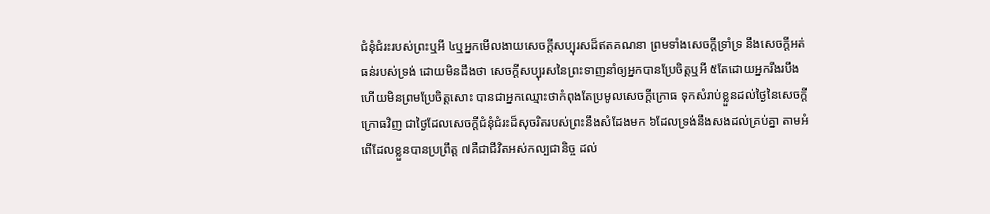ជំនុំជំរះរបស់ព្រះឬអី ៤ឬអ្នកមើលងាយសេចក្ដីសប្បុរសដ៏ឥតគណនា ព្រមទាំងសេចក្ដីទ្រាំទ្រ នឹងសេចក្ដីអត់ធន់របស់ទ្រង់ ដោយមិនដឹងថា សេចក្ដីសប្បុរសនៃព្រះទាញនាំឲ្យអ្នកបានប្រែចិត្តឬអី ៥តែដោយអ្នករឹងរបឹង ហើយមិនព្រមប្រែចិត្តសោះ បានជាអ្នកឈ្មោះថាកំពុងតែប្រមូលសេចក្ដីក្រោធ ទុកសំរាប់ខ្លួនដល់ថ្ងៃនៃសេចក្ដីក្រោធវិញ ជាថ្ងៃដែលសេចក្ដីជំនុំជំរះដ៏សុចរិតរបស់ព្រះនឹងសំដែងមក ៦ដែលទ្រង់នឹងសងដល់គ្រប់គ្នា តាមអំពើដែលខ្លួនបានប្រព្រឹត្ត ៧គឺជាជីវិតអស់កល្បជានិច្ច ដល់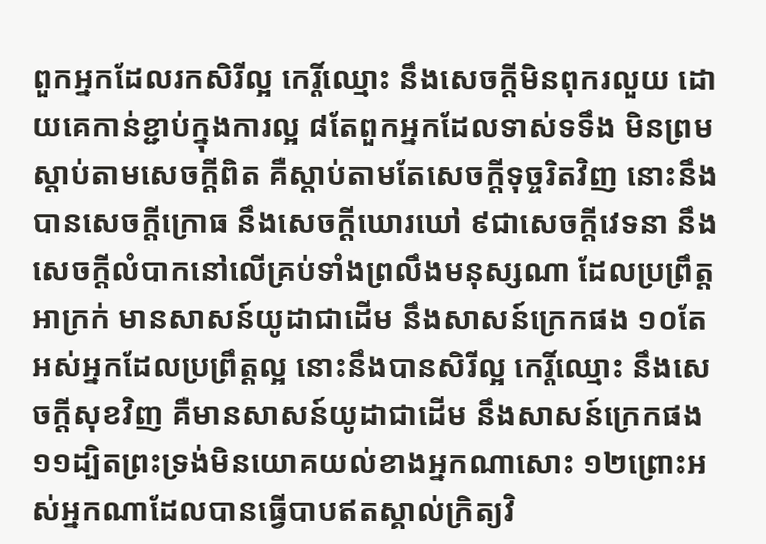ពួកអ្នកដែលរកសិរីល្អ កេរ្តិ៍ឈ្មោះ នឹងសេចក្ដីមិនពុករលួយ ដោយគេកាន់ខ្ជាប់ក្នុងការល្អ ៨តែពួកអ្នកដែលទាស់ទទឹង មិនព្រមស្តាប់តាមសេចក្ដីពិត គឺស្តាប់តាមតែសេចក្ដីទុច្ចរិតវិញ នោះនឹងបានសេចក្ដីក្រោធ នឹងសេចក្ដីឃោរឃៅ ៩ជាសេចក្ដីវេទនា នឹងសេចក្ដីលំបាកនៅលើគ្រប់ទាំងព្រលឹងមនុស្សណា ដែលប្រព្រឹត្តអាក្រក់ មានសាសន៍យូដាជាដើម នឹងសាសន៍ក្រេកផង ១០តែអស់អ្នកដែលប្រព្រឹត្តល្អ នោះនឹងបានសិរីល្អ កេរ្តិ៍ឈ្មោះ នឹងសេចក្ដីសុខវិញ គឺមានសាសន៍យូដាជាដើម នឹងសាសន៍ក្រេកផង ១១ដ្បិតព្រះទ្រង់មិនយោគយល់ខាងអ្នកណាសោះ ១២ព្រោះអស់អ្នកណាដែលបានធ្វើបាបឥតស្គាល់ក្រិត្យវិ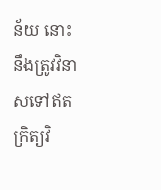ន័យ នោះនឹងត្រូវវិនាសទៅឥតក្រិត្យវិ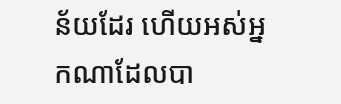ន័យដែរ ហើយអស់អ្នកណាដែលបា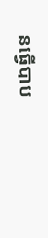នធ្វើបាប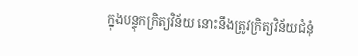ក្នុងបន្ទុកក្រិត្យវិន័យ នោះនឹងត្រូវក្រិត្យវិន័យជំនុំ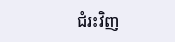ជំរះវិញ